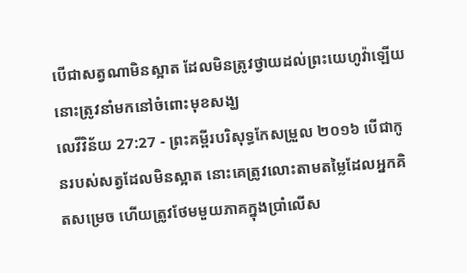បើជាសត្វណាមិនស្អាត ដែលមិនត្រូវថ្វាយដល់ព្រះយេហូវ៉ាឡើយ នោះត្រូវនាំមកនៅចំពោះមុខសង្ឃ
លេវីវិន័យ 27:27 - ព្រះគម្ពីរបរិសុទ្ធកែសម្រួល ២០១៦ បើជាកូនរបស់សត្វដែលមិនស្អាត នោះគេត្រូវលោះតាមតម្លៃដែលអ្នកគិតសម្រេច ហើយត្រូវថែមមួយភាគក្នុងប្រាំលើស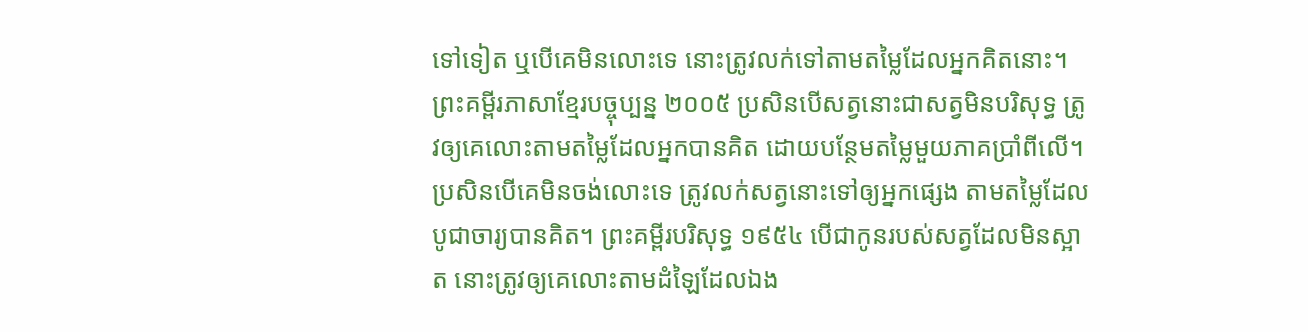ទៅទៀត ឬបើគេមិនលោះទេ នោះត្រូវលក់ទៅតាមតម្លៃដែលអ្នកគិតនោះ។ ព្រះគម្ពីរភាសាខ្មែរបច្ចុប្បន្ន ២០០៥ ប្រសិនបើសត្វនោះជាសត្វមិនបរិសុទ្ធ ត្រូវឲ្យគេលោះតាមតម្លៃដែលអ្នកបានគិត ដោយបន្ថែមតម្លៃមួយភាគប្រាំពីលើ។ ប្រសិនបើគេមិនចង់លោះទេ ត្រូវលក់សត្វនោះទៅឲ្យអ្នកផ្សេង តាមតម្លៃដែលបូជាចារ្យបានគិត។ ព្រះគម្ពីរបរិសុទ្ធ ១៩៥៤ បើជាកូនរបស់សត្វដែលមិនស្អាត នោះត្រូវឲ្យគេលោះតាមដំឡៃដែលឯង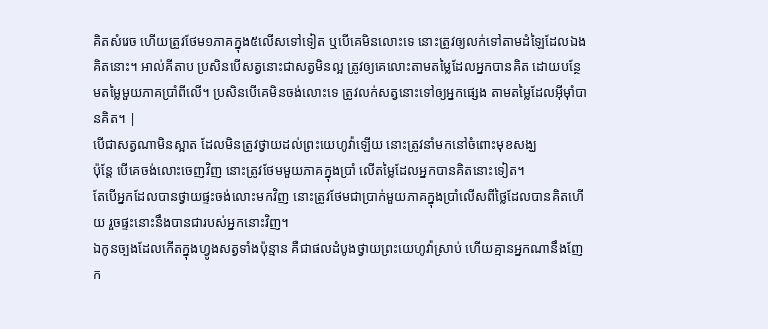គិតសំរេច ហើយត្រូវថែម១ភាគក្នុង៥លើសទៅទៀត ឬបើគេមិនលោះទេ នោះត្រូវឲ្យលក់ទៅតាមដំឡៃដែលឯងគិតនោះ។ អាល់គីតាប ប្រសិនបើសត្វនោះជាសត្វមិនល្អ ត្រូវឲ្យគេលោះតាមតម្លៃដែលអ្នកបានគិត ដោយបន្ថែមតម្លៃមួយភាគប្រាំពីលើ។ ប្រសិនបើគេមិនចង់លោះទេ ត្រូវលក់សត្វនោះទៅឲ្យអ្នកផ្សេង តាមតម្លៃដែលអ៊ីមុាំបានគិត។ |
បើជាសត្វណាមិនស្អាត ដែលមិនត្រូវថ្វាយដល់ព្រះយេហូវ៉ាឡើយ នោះត្រូវនាំមកនៅចំពោះមុខសង្ឃ
ប៉ុន្តែ បើគេចង់លោះចេញវិញ នោះត្រូវថែមមួយភាគក្នុងប្រាំ លើតម្លៃដែលអ្នកបានគិតនោះទៀត។
តែបើអ្នកដែលបានថ្វាយផ្ទះចង់លោះមកវិញ នោះត្រូវថែមជាប្រាក់មួយភាគក្នុងប្រាំលើសពីថ្លៃដែលបានគិតហើយ រួចផ្ទះនោះនឹងបានជារបស់អ្នកនោះវិញ។
ឯកូនច្បងដែលកើតក្នុងហ្វូងសត្វទាំងប៉ុន្មាន គឺជាផលដំបូងថ្វាយព្រះយេហូវ៉ាស្រាប់ ហើយគ្មានអ្នកណានឹងញែក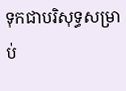ទុកជាបរិសុទ្ធសម្រាប់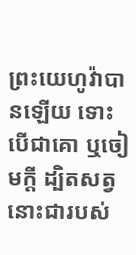ព្រះយេហូវ៉ាបានឡើយ ទោះបើជាគោ ឬចៀមក្តី ដ្បិតសត្វនោះជារបស់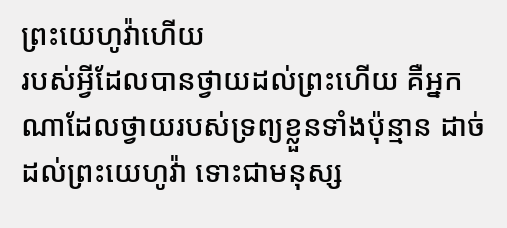ព្រះយេហូវ៉ាហើយ
របស់អ្វីដែលបានថ្វាយដល់ព្រះហើយ គឺអ្នកណាដែលថ្វាយរបស់ទ្រព្យខ្លួនទាំងប៉ុន្មាន ដាច់ដល់ព្រះយេហូវ៉ា ទោះជាមនុស្ស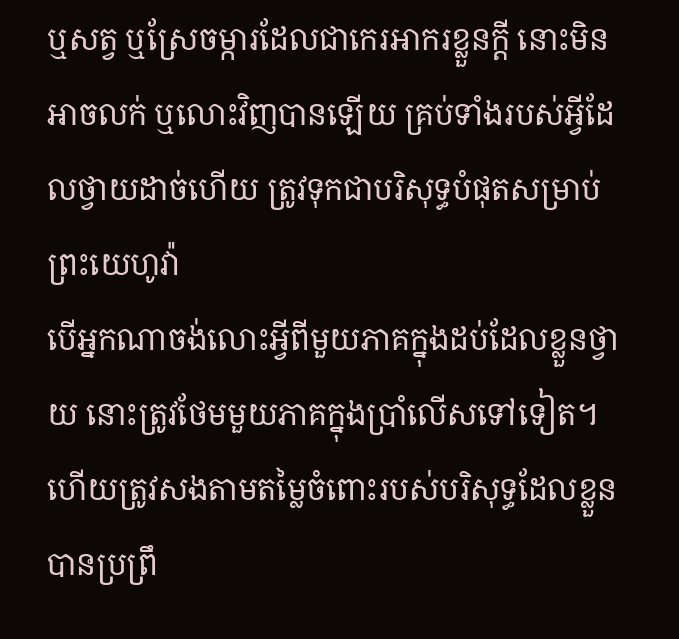ឬសត្វ ឬស្រែចម្ការដែលជាកេរអាករខ្លួនក្តី នោះមិនអាចលក់ ឬលោះវិញបានឡើយ គ្រប់ទាំងរបស់អ្វីដែលថ្វាយដាច់ហើយ ត្រូវទុកជាបរិសុទ្ធបំផុតសម្រាប់ព្រះយេហូវ៉ា
បើអ្នកណាចង់លោះអ្វីពីមួយភាគក្នុងដប់ដែលខ្លួនថ្វាយ នោះត្រូវថែមមួយភាគក្នុងប្រាំលើសទៅទៀត។
ហើយត្រូវសងតាមតម្លៃចំពោះរបស់បរិសុទ្ធដែលខ្លួនបានប្រព្រឹ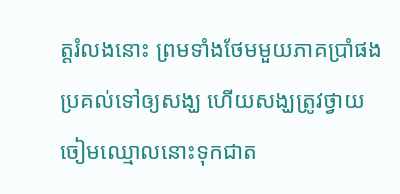ត្តរំលងនោះ ព្រមទាំងថែមមួយភាគប្រាំផង ប្រគល់ទៅឲ្យសង្ឃ ហើយសង្ឃត្រូវថ្វាយចៀមឈ្មោលនោះទុកជាត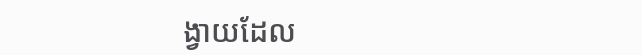ង្វាយដែល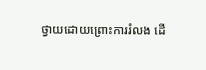ថ្វាយដោយព្រោះការរំលង ដើ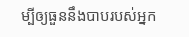ម្បីឲ្យធួននឹងបាបរបស់អ្នក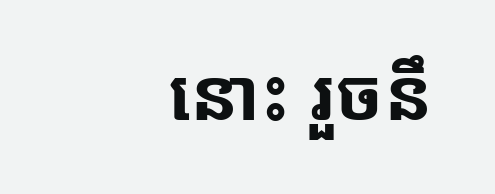នោះ រួចនឹ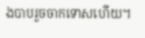ងបាបរួចចាកទោសហើយ។